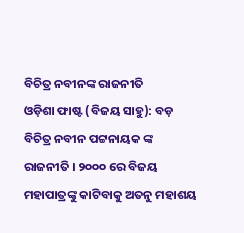ବିଚିତ୍ର ନବୀନଙ୍କ ରାଜନୀତି
ଓଡ଼ିଶା ଫାଷ୍ଟ (ବିଜୟ ସାହୁ): ବଡ଼ ବିଚିତ୍ର ନବୀନ ପଟ୍ଟନାୟକ ଙ୍କ ରାଜନୀତି । ୨୦୦୦ ରେ ବିଜୟ ମହାପାତ୍ରଙ୍କୁ କାଟିବାକୁ ଅତନୁ ମହାଶୟ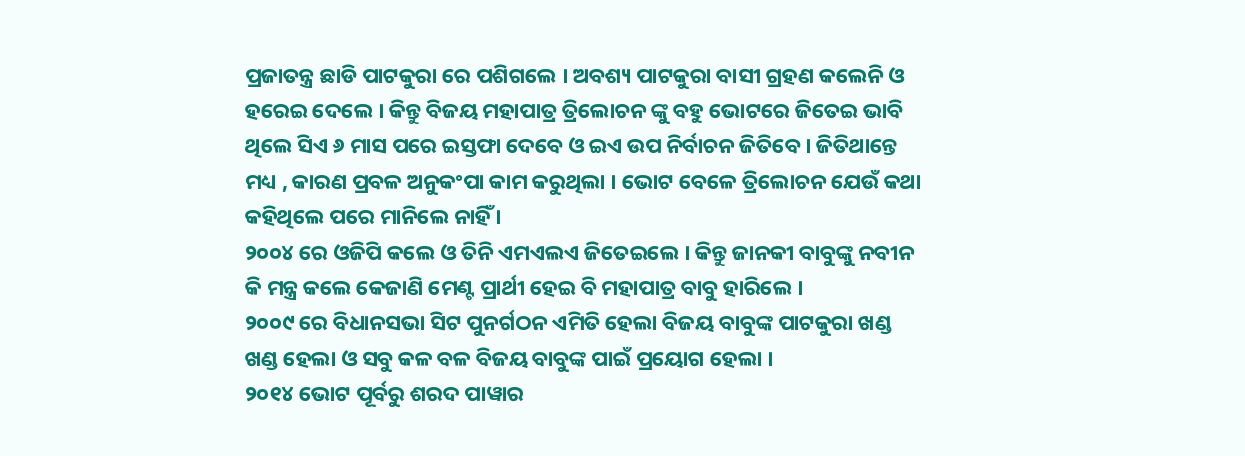ପ୍ରଜାତନ୍ତ୍ର ଛାଡି ପାଟକୁରା ରେ ପଶିଗଲେ । ଅବଶ୍ୟ ପାଟକୁରା ବାସୀ ଗ୍ରହଣ କଲେନି ଓ ହରେଇ ଦେଲେ । କିନ୍ତୁ ବିଜୟ ମହାପାତ୍ର ତ୍ରିଲୋଚନ ଙ୍କୁ ବହୁ ଭୋଟରେ ଜିତେଇ ଭାବି ଥିଲେ ସିଏ ୬ ମାସ ପରେ ଇସ୍ତଫା ଦେବେ ଓ ଇଏ ଉପ ନିର୍ବାଚନ ଜିତିବେ । ଜିତିଥାନ୍ତେ ମଧ୍ୟ , କାରଣ ପ୍ରବଳ ଅନୁକଂପା କାମ କରୁଥିଲା । ଭୋଟ ବେଳେ ତ୍ରିଲୋଚନ ଯେଉଁ କଥା କହିଥିଲେ ପରେ ମାନିଲେ ନାହିଁ ।
୨୦୦୪ ରେ ଓଜିପି କଲେ ଓ ତିନି ଏମଏଲଏ ଜିତେଇଲେ । କିନ୍ତୁ ଜାନକୀ ବାବୁଙ୍କୁ ନବୀନ କି ମନ୍ତ୍ର କଲେ କେଜାଣି ମେଣ୍ଟ ପ୍ରାର୍ଥୀ ହେଇ ବି ମହାପାତ୍ର ବାବୁ ହାରିଲେ ।
୨୦୦୯ ରେ ବିଧାନସଭା ସିଟ ପୁନର୍ଗଠନ ଏମିତି ହେଲା ବିଜୟ ବାବୁଙ୍କ ପାଟକୁରା ଖଣ୍ଡ ଖଣ୍ଡ ହେଲା ଓ ସବୁ କଳ ବଳ ବିଜୟ ବାବୁଙ୍କ ପାଇଁ ପ୍ରୟୋଗ ହେଲା ।
୨୦୧୪ ଭୋଟ ପୂର୍ବରୁ ଶରଦ ପାୱାର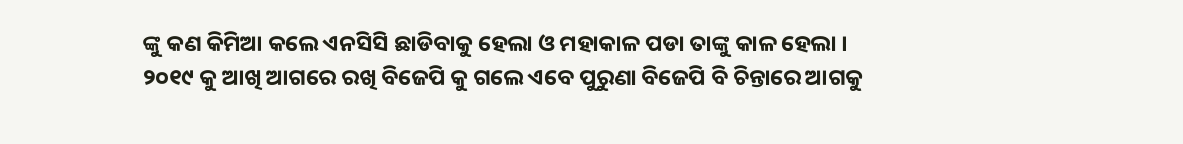ଙ୍କୁ କଣ କିମିଆ କଲେ ଏନସିସି ଛାଡିବାକୁ ହେଲା ଓ ମହାକାଳ ପଡା ତାଙ୍କୁ କାଳ ହେଲା ।
୨୦୧୯ କୁ ଆଖି ଆଗରେ ରଖି ବିଜେପି କୁ ଗଲେ ଏବେ ପୁରୁଣା ବିଜେପି ବି ଚିନ୍ତାରେ ଆଗକୁ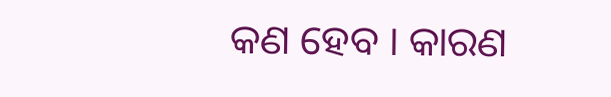କଣ ହେବ । କାରଣ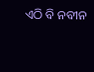ଏଠି ବି ନବୀନ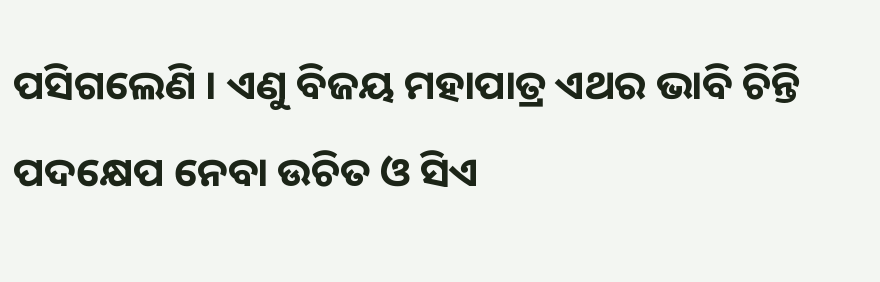ପସିଗଲେଣି । ଏଣୁ ବିଜୟ ମହାପାତ୍ର ଏଥର ଭାବି ଚିନ୍ତି ପଦକ୍ଷେପ ନେବା ଉଚିତ ଓ ସିଏ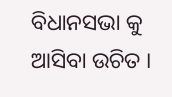ବିଧାନସଭା କୁ ଆସିବା ଉଚିତ ।